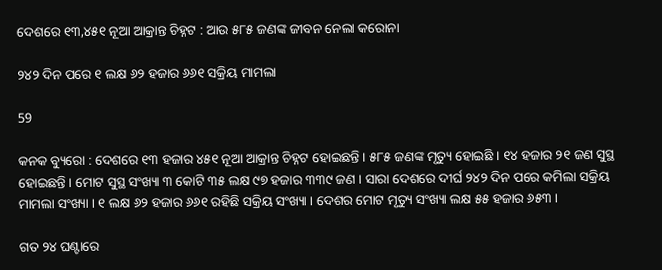ଦେଶରେ ୧୩,୪୫୧ ନୂଆ ଆକ୍ରାନ୍ତ ଚିହ୍ନଟ : ଆଉ ୫୮୫ ଜଣଙ୍କ ଜୀବନ ନେଲା କରୋନା

୨୪୨ ଦିନ ପରେ ୧ ଲକ୍ଷ ୬୨ ହଜାର ୬୬୧ ସକ୍ରିୟ ମାମଲା

59

କନକ ବ୍ୟୁରୋ : ଦେଶରେ ୧୩ ହଜାର ୪୫୧ ନୂଆ ଆକ୍ରାନ୍ତ ଚିହ୍ନଟ ହୋଇଛନ୍ତି । ୫୮୫ ଜଣଙ୍କ ମୃତ୍ୟୁ ହୋଇଛି । ୧୪ ହଜାର ୨୧ ଜଣ ସୁସ୍ଥ ହୋଇଛନ୍ତି । ମୋଟ ସୁସ୍ଥ ସଂଖ୍ୟା ୩ କୋଟି ୩୫ ଲକ୍ଷ ୯୭ ହଜାର ୩୩୯ ଜଣ । ସାରା ଦେଶରେ ଦୀର୍ଘ ୨୪୨ ଦିନ ପରେ କମିଲା ସକ୍ରିୟ ମାମଲା ସଂଖ୍ୟା । ୧ ଲକ୍ଷ ୬୨ ହଜାର ୬୬୧ ରହିଛି ସକ୍ରିୟ ସଂଖ୍ୟା । ଦେଶର ମୋଟ ମୃତ୍ୟୁ ସଂଖ୍ୟା ଲକ୍ଷ ୫୫ ହଜାର ୬୫୩ ।

ଗତ ୨୪ ଘଣ୍ଟାରେ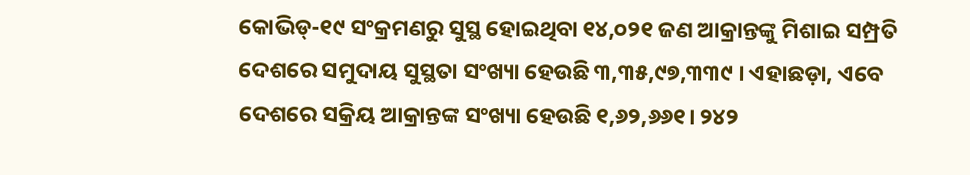କୋଭିଡ୍‌-୧୯ ସଂକ୍ରମଣରୁ ସୁସ୍ଥ ହୋଇଥିବା ୧୪,୦୨୧ ଜଣ ଆକ୍ରାନ୍ତଙ୍କୁ ମିଶାଇ ସମ୍ପ୍ରତି ଦେଶରେ ସମୁଦାୟ ସୁସ୍ଥତା ସଂଖ୍ୟା ହେଉଛି ୩,୩୫,୯୭,୩୩୯ । ଏହାଛଡ଼ା, ଏବେ ଦେଶରେ ସକ୍ରିୟ ଆକ୍ରାନ୍ତଙ୍କ ସଂଖ୍ୟା ହେଉଛି ୧,୬୨,୬୬୧। ୨୪୨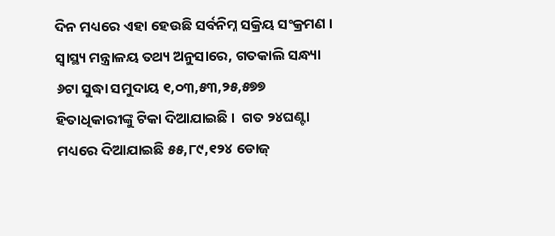ଦିନ ମଧ୍ୟରେ ଏହା ହେଉଛି ସର୍ବନିମ୍ନ ସକ୍ରିୟ ସଂକ୍ରମଣ । ସ୍ୱାସ୍ଥ୍ୟ ମନ୍ତ୍ରାଳୟ ତଥ୍ୟ ଅନୁସାରେ, ଗତକାଲି ସନ୍ଧ୍ୟା ୬ଟା ସୁଦ୍ଧା ସମୁଦାୟ ୧,୦୩,୫୩,୨୫,୫୭୭ ହିତାଧିକାରୀଙ୍କୁ ଟିକା ଦିଆଯାଇଛି ।  ଗତ ୨୪ଘଣ୍ଟା ମଧ୍ୟରେ ଦିଆଯାଇଛି ୫୫,୮୯,୧୨୪ ଡୋଜ୍‌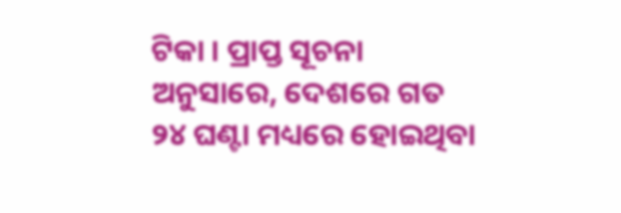ଟିକା । ପ୍ରାପ୍ତ ସୂଚନା ଅନୁସାରେ, ଦେଶରେ ଗତ ୨୪ ଘଣ୍ଟା ମଧ୍ୟରେ ହୋଇଥିବା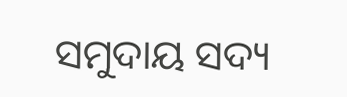ସମୁଦାୟ ସଦ୍ୟ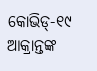କୋଭିଡ୍‌-୧୯ ଆକ୍ରାନ୍ତଙ୍କ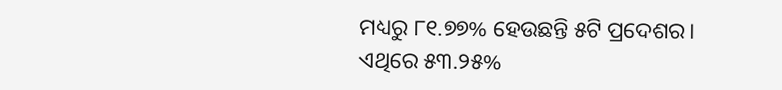ମଧ୍ୟରୁ ୮୧.୭୭% ହେଉଛନ୍ତି ୫ଟି ପ୍ରଦେଶର। ଏଥିରେ ୫୩.୨୫%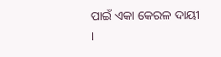ପାଇଁ ଏକା କେରଳ ଦାୟୀ ।